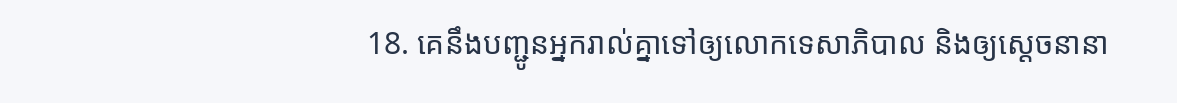18. គេនឹងបញ្ជូនអ្នករាល់គ្នាទៅឲ្យលោកទេសាភិបាល និងឲ្យស្ដេចនានា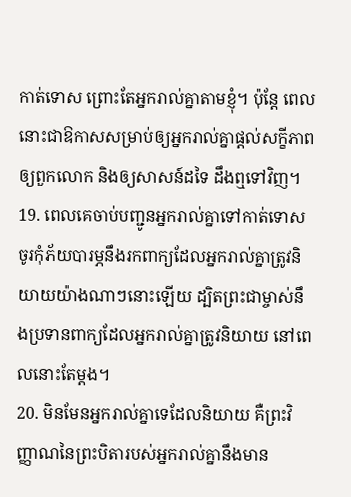កាត់ទោស ព្រោះតែអ្នករាល់គ្នាតាមខ្ញុំ។ ប៉ុន្តែ ពេលនោះជាឱកាសសម្រាប់ឲ្យអ្នករាល់គ្នាផ្ដល់សក្ខីភាពឲ្យពួកលោក និងឲ្យសាសន៍ដទៃ ដឹងឮទៅវិញ។
19. ពេលគេចាប់បញ្ជូនអ្នករាល់គ្នាទៅកាត់ទោស ចូរកុំភ័យបារម្ភនឹងរកពាក្យដែលអ្នករាល់គ្នាត្រូវនិយាយយ៉ាងណាៗនោះឡើយ ដ្បិតព្រះជាម្ចាស់នឹងប្រទានពាក្យដែលអ្នករាល់គ្នាត្រូវនិយាយ នៅពេលនោះតែម្ដង។
20. មិនមែនអ្នករាល់គ្នាទេដែលនិយាយ គឺព្រះវិញ្ញាណនៃព្រះបិតារបស់អ្នករាល់គ្នានឹងមាន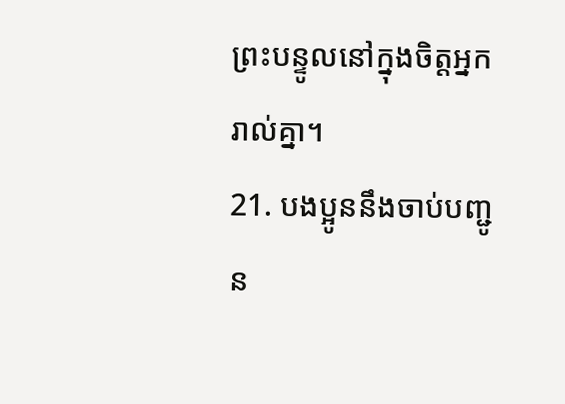ព្រះបន្ទូលនៅក្នុងចិត្តអ្នករាល់គ្នា។
21. បងប្អូននឹងចាប់បញ្ជូន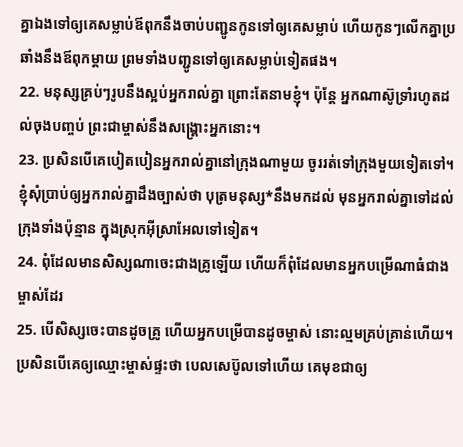គ្នាឯងទៅឲ្យគេសម្លាប់ឪពុកនឹងចាប់បញ្ជូនកូនទៅឲ្យគេសម្លាប់ ហើយកូនៗលើកគ្នាប្រឆាំងនឹងឪពុកម្ដាយ ព្រមទាំងបញ្ជូនទៅឲ្យគេសម្លាប់ទៀតផង។
22. មនុស្សគ្រប់ៗរូបនឹងស្អប់អ្នករាល់គ្នា ព្រោះតែនាមខ្ញុំ។ ប៉ុន្តែ អ្នកណាស៊ូទ្រាំរហូតដល់ចុងបញ្ចប់ ព្រះជាម្ចាស់នឹងសង្គ្រោះអ្នកនោះ។
23. ប្រសិនបើគេបៀតបៀនអ្នករាល់គ្នានៅក្រុងណាមួយ ចូររត់ទៅក្រុងមួយទៀតទៅ។ ខ្ញុំសុំប្រាប់ឲ្យអ្នករាល់គ្នាដឹងច្បាស់ថា បុត្រមនុស្ស*នឹងមកដល់ មុនអ្នករាល់គ្នាទៅដល់ក្រុងទាំងប៉ុន្មាន ក្នុងស្រុកអ៊ីស្រាអែលទៅទៀត។
24. ពុំដែលមានសិស្សណាចេះជាងគ្រូឡើយ ហើយក៏ពុំដែលមានអ្នកបម្រើណាធំជាងម្ចាស់ដែរ
25. បើសិស្សចេះបានដូចគ្រូ ហើយអ្នកបម្រើបានដូចម្ចាស់ នោះល្មមគ្រប់គ្រាន់ហើយ។ ប្រសិនបើគេឲ្យឈ្មោះម្ចាស់ផ្ទះថា បេលសេប៊ូលទៅហើយ គេមុខជាឲ្យ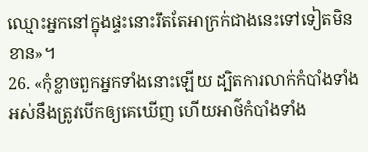ឈ្មោះអ្នកនៅក្នុងផ្ទះនោះរឹតតែអាក្រក់ជាងនេះទៅទៀតមិនខាន»។
26. «កុំខ្លាចពួកអ្នកទាំងនោះឡើយ ដ្បិតការលាក់កំបាំងទាំងអស់នឹងត្រូវបើកឲ្យគេឃើញ ហើយអាថ៌កំបាំងទាំង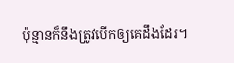ប៉ុន្មានក៏នឹងត្រូវបើកឲ្យគេដឹងដែរ។